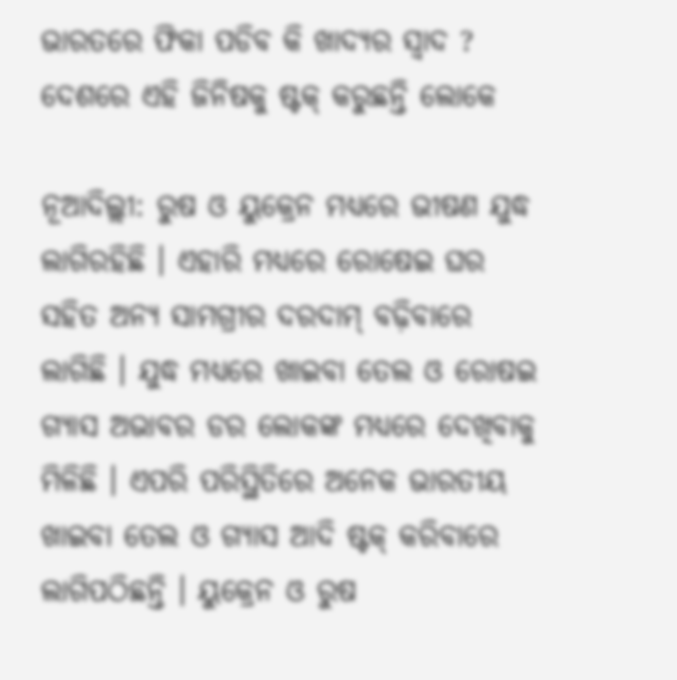ଭାରତରେ ଫିକା ପଡିବ କି ଖାଦ୍ୟର ସ୍ୱାଦ ? ଦେଶରେ ଏହି ଜିନିଷକୁ ଷ୍ଟକ୍ କରୁଛନ୍ତି ଲୋକେ

ନୂଆଦିଲ୍ଲୀ: ରୁଷ ଓ ୟୁକ୍ରେନ ମଧ୍ୟରେ ଭୀଷଣ ଯୁଦ୍ଧ ଲାଗିରହିଛି । ଏହାରି ମଧ୍ୟରେ ରୋଷେଇ ଘର ସହିତ ଅନ୍ୟ ସାମଗ୍ରୀର ଦରଦାମ୍ ବଢ଼ିବାରେ ଲାଗିଛି । ଯୁଦ୍ଧ ମଧ୍ୟରେ ଖାଇବା ତେଲ ଓ ରୋଷଇ ଗ୍ୟାସ ଅଭାବର ଡର ଲୋକଙ୍କ ମଧ୍ୟରେ ଦେଖିବାକୁ ମିଳିଛି । ଏପରି ପରିସ୍ଥିତିରେ ଅନେକ ଭାରତୀୟ ଖାଇବା ତେଲ ଓ ଗ୍ୟାସ ଆଦି ଷ୍ଟକ୍ କରିବାରେ ଲାଗିପଠିଛନ୍ତି । ୟୁକ୍ରେନ ଓ ରୁଷ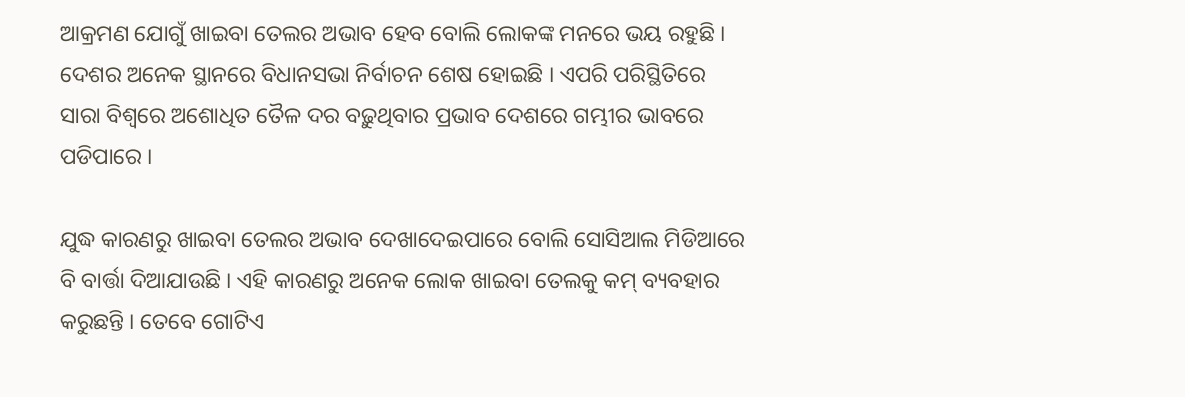ଆକ୍ରମଣ ଯୋଗୁଁ ଖାଇବା ତେଲର ଅଭାବ ହେବ ବୋଲି ଲୋକଙ୍କ ମନରେ ଭୟ ରହୁଛି । ଦେଶର ଅନେକ ସ୍ଥାନରେ ବିଧାନସଭା ନିର୍ବାଚନ ଶେଷ ହୋଇଛି । ଏପରି ପରିସ୍ଥିତିରେ ସାରା ବିଶ୍ୱରେ ଅଶୋଧିତ ତୈଳ ଦର ବଢ଼ୁଥିବାର ପ୍ରଭାବ ଦେଶରେ ଗମ୍ଭୀର ଭାବରେ ପଡିପାରେ ।

ଯୁଦ୍ଧ କାରଣରୁ ଖାଇବା ତେଲର ଅଭାବ ଦେଖାଦେଇପାରେ ବୋଲି ସୋସିଆଲ ମିଡିଆରେ ବି ବାର୍ତ୍ତା ଦିଆଯାଉଛି । ଏହି କାରଣରୁ ଅନେକ ଲୋକ ଖାଇବା ତେଲକୁ କମ୍ ବ୍ୟବହାର କରୁଛନ୍ତି । ତେବେ ଗୋଟିଏ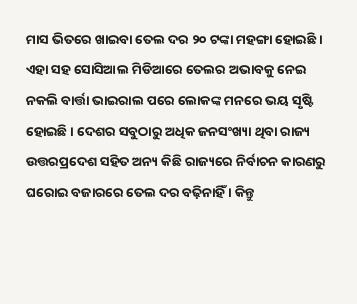ମାସ ଭିତରେ ଖାଇବା ତେଲ ଦର ୨୦ ଟଙ୍କା ମହଙ୍ଗା ହୋଇଛି । ଏହା ସହ ସୋସିଆଲ ମିଡିଆରେ ତେଲର ଅଭାବକୁ ନେଇ ନକଲି ବାର୍ତ୍ତା ଭାଇରାଲ ପରେ ଲୋକଙ୍କ ମନରେ ଭୟ ସୃଷ୍ଟି ହୋଇଛି । ଦେଶର ସବୁଠାରୁ ଅଧିକ ଜନସଂଖ୍ୟା ଥିବା ରାଜ୍ୟ ଉତ୍ତରପ୍ରଦେଶ ସହିତ ଅନ୍ୟ କିଛି ରାଜ୍ୟରେ ନିର୍ବାଚନ କାରଣରୁ ଘରୋଇ ବଜାରରେ ତେଲ ଦର ବଢ଼ିନାହିଁ । କିନ୍ତୁ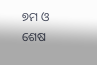୭ମ ଓ ଶେଷ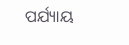ପର୍ଯ୍ୟାୟ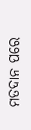ମତଦାନ ପରେ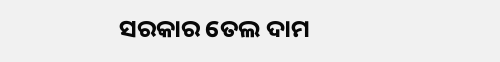ସରକାର ତେଲ ଦାମ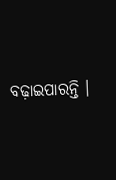ବଢ଼ାଇପାରନ୍ତି ।